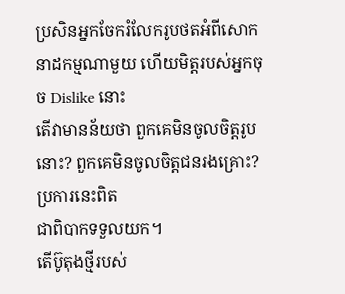ប្រសិនអ្នកចែករំលែករូបថតអំពីសោកនាដកម្មណាមួយ ហើយមិត្តរបស់អ្នកចុច Dislike នោះ
តើវាមានន័យថា ពួកគេមិនចូលចិត្តរូបនោះ? ពួកគេមិនចូលចិត្តជនរងគ្រោះ? ប្រការនេះពិត
ជាពិបាកទទួលយក។
តើប៊ូតុងថ្មីរបស់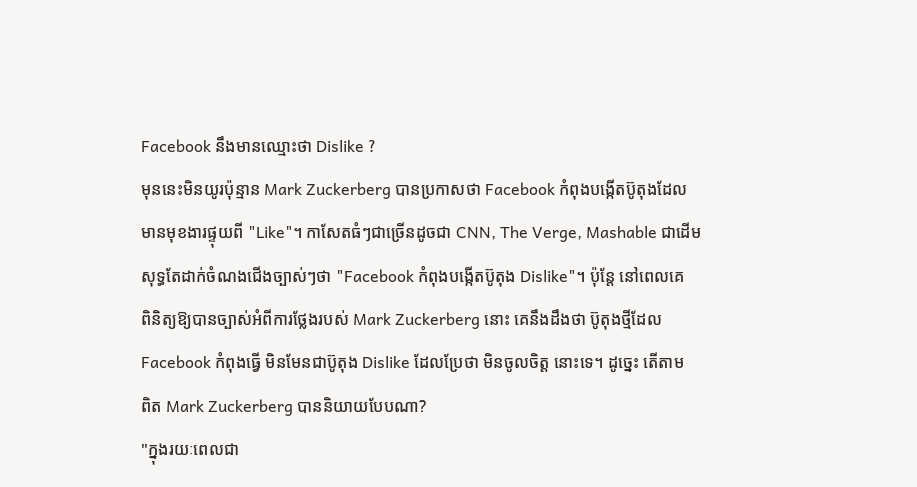Facebook នឹងមានឈ្មោះថា Dislike ?
មុននេះមិនយូរប៉ុន្មាន Mark Zuckerberg បានប្រកាសថា Facebook កំពុងបង្កើតប៊ូតុងដែល
មានមុខងារផ្ទុយពី "Like"។ កាសែតធំៗជាច្រើនដូចជា CNN, The Verge, Mashable ជាដើម
សុទ្ធតែដាក់ចំណងជើងច្បាស់ៗថា "Facebook កំពុងបង្កើតប៊ូតុង Dislike"។ ប៉ុន្តែ នៅពេលគេ
ពិនិត្យឱ្យបានច្បាស់អំពីការថ្លែងរបស់ Mark Zuckerberg នោះ គេនឹងដឹងថា ប៊ូតុងថ្មីដែល
Facebook កំពុងធ្វើ មិនមែនជាប៊ូតុង Dislike ដែលប្រែថា មិនចូលចិត្ត នោះទេ។ ដូច្នេះ តើតាម
ពិត Mark Zuckerberg បាននិយាយបែបណា?
"ក្នុងរយៈពេលជា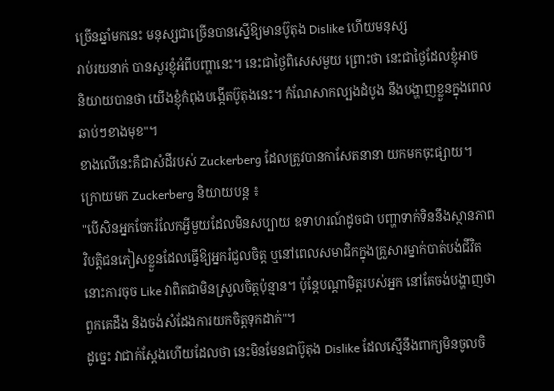ច្រើនឆ្នាំមកនេះ មនុស្សជាច្រើនបានស្នើឱ្យមានប៊ូតុង Dislike ហើយមនុស្ស
រាប់រយនាក់ បានសួរខ្ញុំអំពីបញ្ហានេះ។ នេះជាថ្ងៃពិសេសមួយ ព្រោះថា នេះជាថ្ងៃដែលខ្ញុំអាច
និយាយបានថា យើងខ្ញុំកំពុងបង្កើតប៊ូតុងនេះ។ កំណែសាកល្បងដំបូង នឹងបង្ហាញខ្លួនក្នុងពេល
ឆាប់ៗខាងមុខ"។
ខាងលើនេះគឺជាសំដីរបស់ Zuckerberg ដែលត្រូវបានកាសែតនានា យកមកចុះផ្សាយ។
ក្រោយមក Zuckerberg និយាយបន្ត ៖
"បើសិនអ្នកចែករំលែកអ្វីមួយដែលមិនសប្បាយ ឧទាហរណ៍ដូចជា បញ្ហាទាក់ទិននឹងស្ថានភាព
វិបត្តិជនភៀសខ្លួនដែលធ្វើឱ្យអ្នករំជួលចិត្ត ឬនៅពេលសមាជិកក្នុងគ្រួសារម្នាក់បាត់បង់ជីវិត
នោះការចុច Like វាពិតជាមិនស្រួលចិត្តប៉ុន្មាន។ ប៉ុន្តែបណ្ដាមិត្តរបស់អ្នក នៅតែចង់បង្ហាញថា
ពួកគេដឹង និងចង់សំដែងការយកចិត្តទុកដាក់"។
ដូច្នេះ វាជាក់ស្ដែងហើយដែលថា នេះមិនមែនជាប៊ូតុង Dislike ដែលស្មើនឹងពាក្យមិនចូលចិ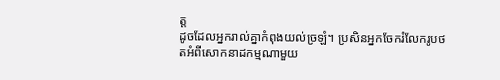ត្ត
ដូចដែលអ្នករាល់គ្នាកំពុងយល់ច្រឡំ។ ប្រសិនអ្នកចែករំលែករូបថតអំពីសោកនាដកម្មណាមួយ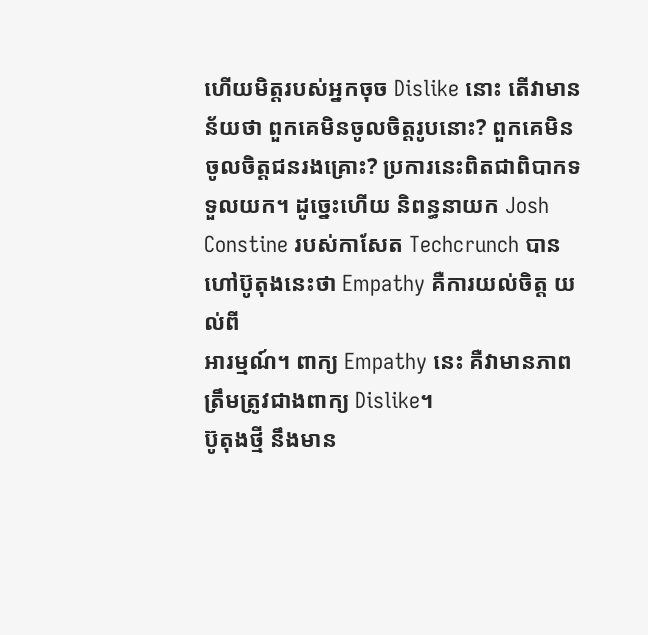ហើយមិត្តរបស់អ្នកចុច Dislike នោះ តើវាមានន័យថា ពួកគេមិនចូលចិត្តរូបនោះ? ពួកគេមិន
ចូលចិត្តជនរងគ្រោះ? ប្រការនេះពិតជាពិបាកទទួលយក។ ដូច្នេះហើយ និពន្ធនាយក Josh
Constine របស់កាសែត Techcrunch បានហៅប៊ូតុងនេះថា Empathy គឺការយល់ចិត្ត យល់ពី
អារម្មណ៍។ ពាក្យ Empathy នេះ គឺវាមានភាពត្រឹមត្រូវជាងពាក្យ Dislike។
ប៊ូតុងថ្មី នឹងមាន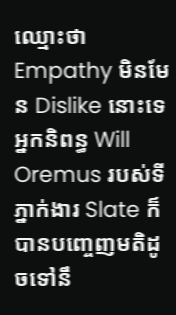ឈ្មោះថា Empathy មិនមែន Dislike នោះទេ
អ្នកនិពន្ធ Will Oremus របស់ទីភ្នាក់ងារ Slate ក៏បានបញ្ចេញមតិដូចទៅនឹ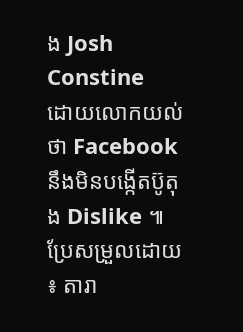ង Josh Constine
ដោយលោកយល់ថា Facebook នឹងមិនបង្កើតប៊ូតុង Dislike ៕
ប្រែសម្រួលដោយ ៖ តារា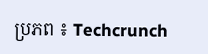ប្រភព ៖ Techcrunch